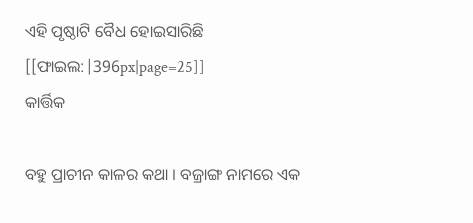ଏହି ପୃଷ୍ଠାଟି ବୈଧ ହୋଇସାରିଛି
[[ଫାଇଲ:|396px|page=25]]
କାର୍ତ୍ତିକ

ବହୁ ପ୍ରାଚୀନ କାଳର କଥା । ବଜ୍ରାଙ୍ଗ ନାମରେ ଏକ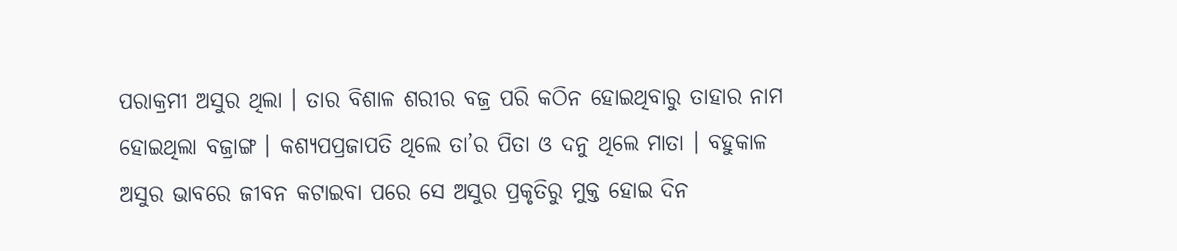ପରାକ୍ରମୀ ଅସୁର ଥିଲା । ତାର ବିଶାଳ ଶରୀର ବଜ୍ର ପରି କଠିନ ହୋଇଥିବାରୁ ତାହାର ନାମ ହୋଇଥିଲା ବଜ୍ରାଙ୍ଗ । କଶ୍ୟପପ୍ରଜାପତି ଥିଲେ ତା’ର ପିତା ଓ ଦନୁ ଥିଲେ ମାତା । ବହୁକାଳ ଅସୁର ଭାବରେ ଜୀବନ କଟାଇବା ପରେ ସେ ଅସୁର ପ୍ରକୃତିରୁ ମୁକ୍ତ ହୋଇ ଦିନ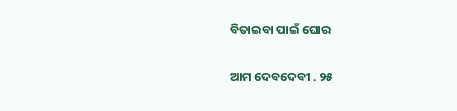ବିତାଇବା ପାଇଁ ଘୋର

ଆମ ଦେବଦେବୀ . ୨୫